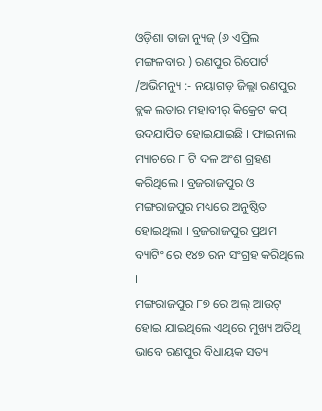ଓଡ଼ିଶା ତାଜା ନ୍ୟୁଜ୍ (୬ ଏପ୍ରିଲ ମଙ୍ଗଳବାର ) ରଣପୁର ରିପୋର୍ଟ /ଅଭିମନ୍ୟୁ :- ନୟାଗଡ଼ ଜିଲ୍ଲା ରଣପୁର ବ୍ଲକ ଲତାର ମହାବୀର୍ କିକ୍ରେଟ କପ୍ ଉଦଯାପିତ ହୋଇଯାଇଛି । ଫାଇନାଲ ମ୍ୟାଚରେ ୮ ଟି ଦଳ ଅଂଶ ଗ୍ରହଣ କରିଥିଲେ । ବ୍ରଜରାଜପୁର ଓ ମଙ୍ଗରାଜପୁର ମଧ୍ୟରେ ଅନୁଷ୍ଠିତ ହୋଇଥିଲା । ବ୍ରଜରାଜପୁର ପ୍ରଥମ ବ୍ୟାଟିଂ ରେ ୧୪୭ ରନ ସଂଗ୍ରହ କରିଥିଲେ ।
ମଙ୍ଗରାଜପୁର ୮୭ ରେ ଅଲ୍ ଆଉଟ୍ ହୋଇ ଯାଇଥିଲେ ଏଥିରେ ମୁଖ୍ୟ ଅତିଥି ଭାବେ ରଣପୁର ବିଧାୟକ ସତ୍ୟ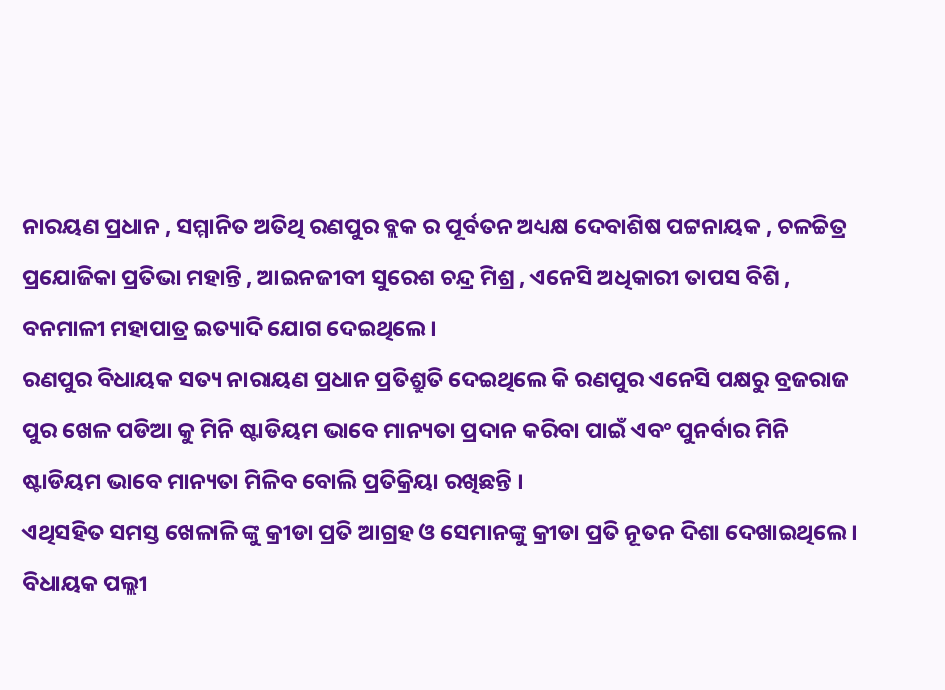ନାରୟଣ ପ୍ରଧାନ , ସମ୍ମାନିତ ଅତିଥି ରଣପୁର ବ୍ଲକ ର ପୂର୍ବତନ ଅଧ୍ୟକ୍ଷ ଦେବାଶିଷ ପଟ୍ଟନାୟକ , ଚଳଚ୍ଚିତ୍ର ପ୍ରଯୋଜିକା ପ୍ରତିଭା ମହାନ୍ତି , ଆଇନଜୀବୀ ସୁରେଶ ଚନ୍ଦ୍ର ମିଶ୍ର , ଏନେସି ଅଧିକାରୀ ତାପସ ବିଶି , ବନମାଳୀ ମହାପାତ୍ର ଇତ୍ୟାଦି ଯୋଗ ଦେଇଥିଲେ ।
ରଣପୁର ବିଧାୟକ ସତ୍ୟ ନାରାୟଣ ପ୍ରଧାନ ପ୍ରତିଶ୍ରୁତି ଦେଇଥିଲେ କି ରଣପୁର ଏନେସି ପକ୍ଷରୁ ବ୍ରଜରାଜ ପୁର ଖେଳ ପଡିଆ କୁ ମିନି ଷ୍ଟାଡିୟମ ଭାବେ ମାନ୍ୟତା ପ୍ରଦାନ କରିବା ପାଇଁ ଏବଂ ପୁନର୍ବାର ମିନି ଷ୍ଟାଡିୟମ ଭାବେ ମାନ୍ୟତା ମିଳିବ ବୋଲି ପ୍ରତିକ୍ରିୟା ରଖିଛନ୍ତି ।
ଏଥିସହିତ ସମସ୍ତ ଖେଳାଳି ଙ୍କୁ କ୍ରୀଡା ପ୍ରତି ଆଗ୍ରହ ଓ ସେମାନଙ୍କୁ କ୍ରୀଡା ପ୍ରତି ନୂତନ ଦିଶା ଦେଖାଇଥିଲେ । ବିଧାୟକ ପଲ୍ଲୀ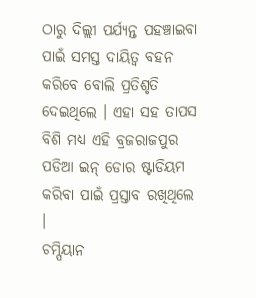ଠାରୁ ଦିଲ୍ଲୀ ପର୍ଯ୍ୟନ୍ତ ପହଞ୍ଚାଇବା ପାଇଁ ସମସ୍ତ ଦାୟିତ୍ଵ ବହନ କରିବେ ବୋଲି ପ୍ରତିଶୃତି ଦେଇଥିଲେ । ଏହା ସହ ତାପସ ବିଶି ମଧ୍ୟ ଏହି ବ୍ରଜରାଜପୁର ପଡିଆ ଇନ୍ ଡୋର ଷ୍ଟାଡିୟମ କରିବା ପାଇଁ ପ୍ରସ୍ତାବ ରଖିଥିଲେ ।
ଚମ୍ପିୟାନ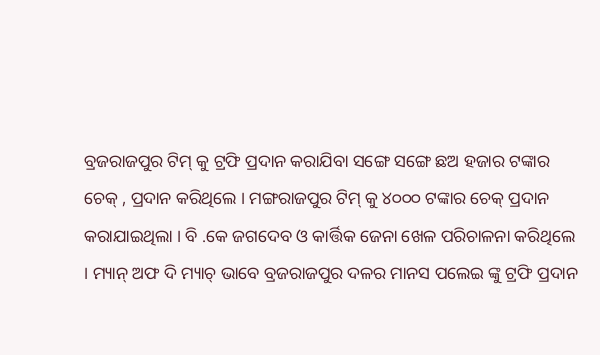ବ୍ରଜରାଜପୁର ଟିମ୍ କୁ ଟ୍ରଫି ପ୍ରଦାନ କରାଯିବା ସଙ୍ଗେ ସଙ୍ଗେ ଛଅ ହଜାର ଟଙ୍କାର ଚେକ୍ , ପ୍ରଦାନ କରିଥିଲେ । ମଙ୍ଗରାଜପୁର ଟିମ୍ କୁ ୪୦୦୦ ଟଙ୍କାର ଚେକ୍ ପ୍ରଦାନ କରାଯାଇଥିଲା । ବି .କେ ଜଗଦେବ ଓ କାର୍ତ୍ତିକ ଜେନା ଖେଳ ପରିଚାଳନା କରିଥିଲେ । ମ୍ୟାନ୍ ଅଫ ଦି ମ୍ୟାଚ୍ ଭାବେ ବ୍ରଜରାଜପୁର ଦଳର ମାନସ ପଲେଇ ଙ୍କୁ ଟ୍ରଫି ପ୍ରଦାନ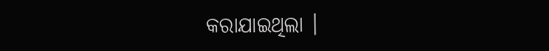କରାଯାଇଥିଲା ।